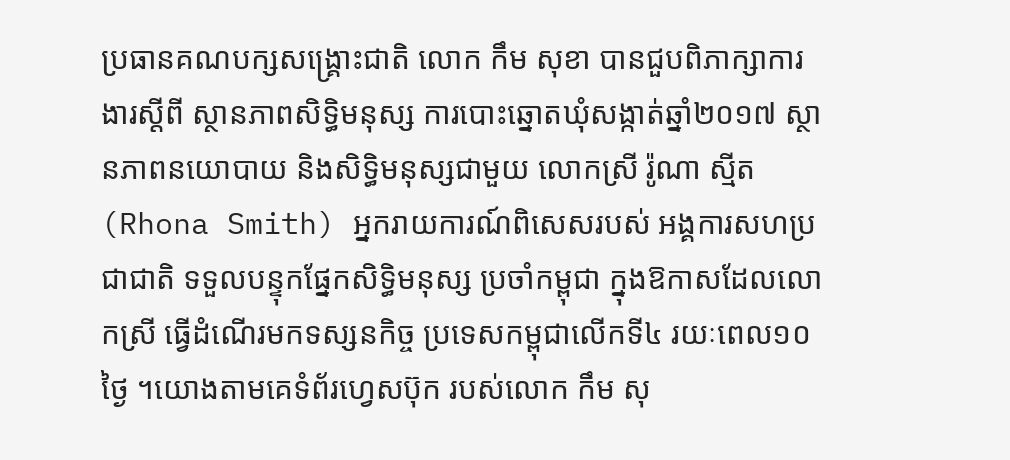ប្រធានគណបក្សសង្រ្គោះជាតិ លោក កឹម សុខា បានជួបពិភាក្សាការងារស្ដីពី ស្ថានភាពសិទ្ធិមនុស្ស ការបោះឆ្នោតឃុំសង្កាត់ឆ្នាំ២០១៧ ស្ថានភាពនយោបាយ និងសិទ្ធិមនុស្សជាមួយ លោកស្រី រ៉ូណា ស្មីត (Rhona Smith) អ្នករាយការណ៍ពិសេសរបស់ អង្គការសហប្រជាជាតិ ទទួលបន្ទុកផ្នែកសិទ្ធិមនុស្ស ប្រចាំកម្ពុជា ក្នុងឱកាសដែលលោកស្រី ធ្វើដំណើរមកទស្សនកិច្ច ប្រទេសកម្ពុជាលើកទី៤ រយៈពេល១០ថ្ងៃ ។យោងតាមគេទំព័រហ្វេសប៊ុក របស់លោក កឹម សុ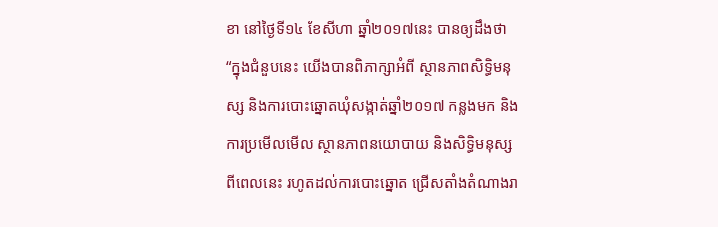ខា នៅថ្ងៃទី១៤ ខែសីហា ឆ្នាំ២០១៧នេះ បានឲ្យដឹងថា “ក្នុងជំនួបនេះ យើងបានពិភាក្សាអំពី ស្ថានភាពសិទ្ធិមនុស្ស និងការបោះឆ្នោតឃុំសង្កាត់ឆ្នាំ២០១៧ កន្លងមក និងការប្រមើលមើល ស្ថានភាពនយោបាយ និងសិទ្ធិមនុស្ស ពីពេលនេះ រហូតដល់ការបោះឆ្នោត ជ្រើសតាំងតំណាងរា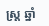ស្រ្ដ ឆ្នាំ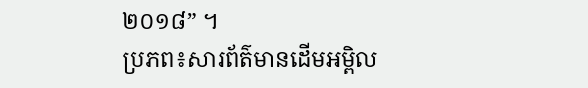២០១៨” ។
ប្រភព៖សារព័ត៌មានដើមអម្ពិល